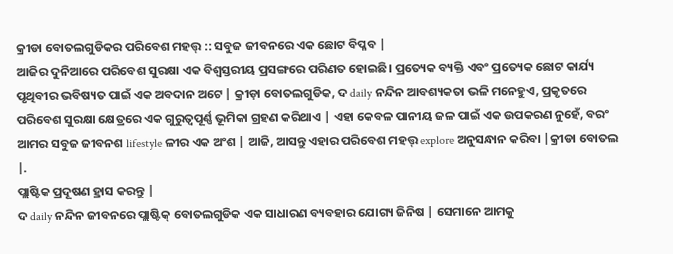କ୍ରୀଡା ବୋତଲଗୁଡିକର ପରିବେଶ ମହତ୍ତ୍ :: ସବୁଜ ଜୀବନରେ ଏକ ଛୋଟ ବିପ୍ଳବ |
ଆଜିର ଦୁନିଆରେ ପରିବେଶ ସୁରକ୍ଷା ଏକ ବିଶ୍ୱସ୍ତରୀୟ ପ୍ରସଙ୍ଗରେ ପରିଣତ ହୋଇଛି। ପ୍ରତ୍ୟେକ ବ୍ୟକ୍ତି ଏବଂ ପ୍ରତ୍ୟେକ ଛୋଟ କାର୍ଯ୍ୟ ପୃଥିବୀର ଭବିଷ୍ୟତ ପାଇଁ ଏକ ଅବଦାନ ଅଟେ | କ୍ରୀଡ଼ା ବୋତଲଗୁଡିକ, ଦ daily ନନ୍ଦିନ ଆବଶ୍ୟକତା ଭଳି ମନେହୁଏ, ପ୍ରକୃତରେ ପରିବେଶ ସୁରକ୍ଷା କ୍ଷେତ୍ରରେ ଏକ ଗୁରୁତ୍ୱପୂର୍ଣ୍ଣ ଭୂମିକା ଗ୍ରହଣ କରିଥାଏ | ଏହା କେବଳ ପାନୀୟ ଜଳ ପାଇଁ ଏକ ଉପକରଣ ନୁହେଁ, ବରଂ ଆମର ସବୁଜ ଜୀବନଶ lifestyle ଳୀର ଏକ ଅଂଶ | ଆଜି, ଆସନ୍ତୁ ଏହାର ପରିବେଶ ମହତ୍ତ୍ explore ଅନୁସନ୍ଧାନ କରିବା |କ୍ରୀଡା ବୋତଲ |.
ପ୍ଲାଷ୍ଟିକ ପ୍ରଦୂଷଣ ହ୍ରାସ କରନ୍ତୁ |
ଦ daily ନନ୍ଦିନ ଜୀବନରେ ପ୍ଲାଷ୍ଟିକ୍ ବୋତଲଗୁଡିକ ଏକ ସାଧାରଣ ବ୍ୟବହାର ଯୋଗ୍ୟ ଜିନିଷ | ସେମାନେ ଆମକୁ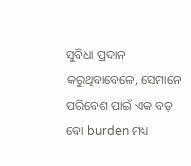ସୁବିଧା ପ୍ରଦାନ କରୁଥିବାବେଳେ, ସେମାନେ ପରିବେଶ ପାଇଁ ଏକ ବଡ଼ ବୋ burden ମଧ୍ୟ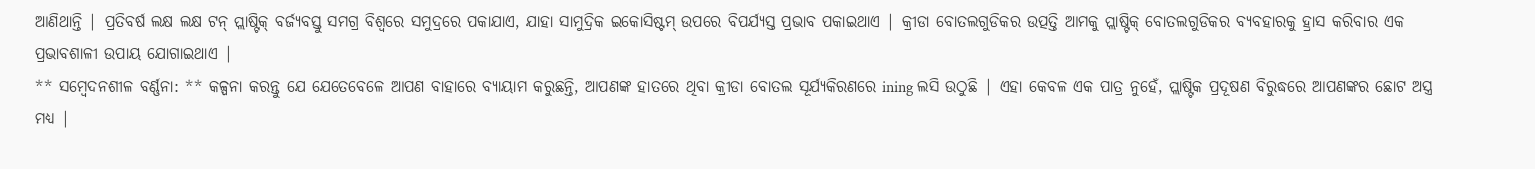ଆଣିଥାନ୍ତି | ପ୍ରତିବର୍ଷ ଲକ୍ଷ ଲକ୍ଷ ଟନ୍ ପ୍ଲାଷ୍ଟିକ୍ ବର୍ଜ୍ୟବସ୍ତୁ ସମଗ୍ର ବିଶ୍ୱରେ ସମୁଦ୍ରରେ ପକାଯାଏ, ଯାହା ସାମୁଦ୍ରିକ ଇକୋସିଷ୍ଟମ୍ ଉପରେ ବିପର୍ଯ୍ୟସ୍ତ ପ୍ରଭାବ ପକାଇଥାଏ | କ୍ରୀଡା ବୋତଲଗୁଡିକର ଉତ୍ପତ୍ତି ଆମକୁ ପ୍ଲାଷ୍ଟିକ୍ ବୋତଲଗୁଡିକର ବ୍ୟବହାରକୁ ହ୍ରାସ କରିବାର ଏକ ପ୍ରଭାବଶାଳୀ ଉପାୟ ଯୋଗାଇଥାଏ |
** ସମ୍ବେଦନଶୀଳ ବର୍ଣ୍ଣନା: ** କଳ୍ପନା କରନ୍ତୁ ଯେ ଯେତେବେଳେ ଆପଣ ବାହାରେ ବ୍ୟାୟାମ କରୁଛନ୍ତି, ଆପଣଙ୍କ ହାତରେ ଥିବା କ୍ରୀଡା ବୋତଲ ସୂର୍ଯ୍ୟକିରଣରେ ining ଲସି ଉଠୁଛି | ଏହା କେବଳ ଏକ ପାତ୍ର ନୁହେଁ, ପ୍ଲାଷ୍ଟିକ ପ୍ରଦୂଷଣ ବିରୁଦ୍ଧରେ ଆପଣଙ୍କର ଛୋଟ ଅସ୍ତ୍ର ମଧ୍ୟ |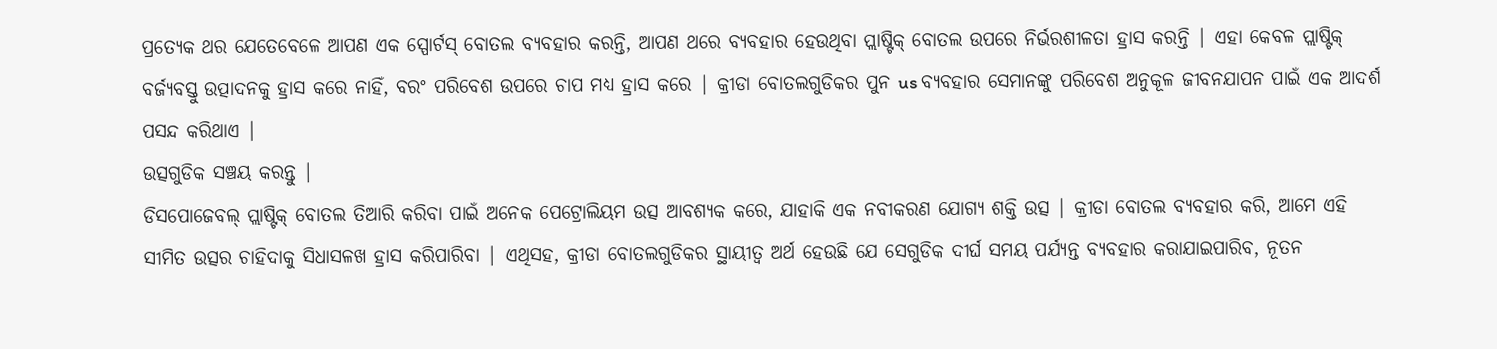ପ୍ରତ୍ୟେକ ଥର ଯେତେବେଳେ ଆପଣ ଏକ ସ୍ପୋର୍ଟସ୍ ବୋତଲ ବ୍ୟବହାର କରନ୍ତି, ଆପଣ ଥରେ ବ୍ୟବହାର ହେଉଥିବା ପ୍ଲାଷ୍ଟିକ୍ ବୋତଲ ଉପରେ ନିର୍ଭରଶୀଳତା ହ୍ରାସ କରନ୍ତି | ଏହା କେବଳ ପ୍ଲାଷ୍ଟିକ୍ ବର୍ଜ୍ୟବସ୍ତୁ ଉତ୍ପାଦନକୁ ହ୍ରାସ କରେ ନାହିଁ, ବରଂ ପରିବେଶ ଉପରେ ଚାପ ମଧ୍ୟ ହ୍ରାସ କରେ | କ୍ରୀଡା ବୋତଲଗୁଡିକର ପୁନ us ବ୍ୟବହାର ସେମାନଙ୍କୁ ପରିବେଶ ଅନୁକୂଳ ଜୀବନଯାପନ ପାଇଁ ଏକ ଆଦର୍ଶ ପସନ୍ଦ କରିଥାଏ |
ଉତ୍ସଗୁଡିକ ସଞ୍ଚୟ କରନ୍ତୁ |
ଡିସପୋଜେବଲ୍ ପ୍ଲାଷ୍ଟିକ୍ ବୋତଲ ତିଆରି କରିବା ପାଇଁ ଅନେକ ପେଟ୍ରୋଲିୟମ ଉତ୍ସ ଆବଶ୍ୟକ କରେ, ଯାହାକି ଏକ ନବୀକରଣ ଯୋଗ୍ୟ ଶକ୍ତି ଉତ୍ସ | କ୍ରୀଡା ବୋତଲ ବ୍ୟବହାର କରି, ଆମେ ଏହି ସୀମିତ ଉତ୍ସର ଚାହିଦାକୁ ସିଧାସଳଖ ହ୍ରାସ କରିପାରିବା | ଏଥିସହ, କ୍ରୀଡା ବୋତଲଗୁଡିକର ସ୍ଥାୟୀତ୍ୱ ଅର୍ଥ ହେଉଛି ଯେ ସେଗୁଡିକ ଦୀର୍ଘ ସମୟ ପର୍ଯ୍ୟନ୍ତ ବ୍ୟବହାର କରାଯାଇପାରିବ, ନୂତନ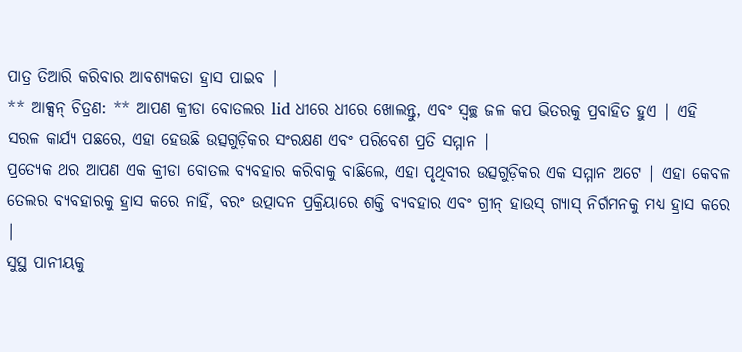ପାତ୍ର ତିଆରି କରିବାର ଆବଶ୍ୟକତା ହ୍ରାସ ପାଇବ |
** ଆକ୍ସନ୍ ଚିତ୍ରଣ: ** ଆପଣ କ୍ରୀଡା ବୋତଲର lid ଧୀରେ ଧୀରେ ଖୋଲନ୍ତୁ, ଏବଂ ସ୍ୱଚ୍ଛ ଜଳ କପ ଭିତରକୁ ପ୍ରବାହିତ ହୁଏ | ଏହି ସରଳ କାର୍ଯ୍ୟ ପଛରେ, ଏହା ହେଉଛି ଉତ୍ସଗୁଡ଼ିକର ସଂରକ୍ଷଣ ଏବଂ ପରିବେଶ ପ୍ରତି ସମ୍ମାନ |
ପ୍ରତ୍ୟେକ ଥର ଆପଣ ଏକ କ୍ରୀଡା ବୋତଲ ବ୍ୟବହାର କରିବାକୁ ବାଛିଲେ, ଏହା ପୃଥିବୀର ଉତ୍ସଗୁଡ଼ିକର ଏକ ସମ୍ମାନ ଅଟେ | ଏହା କେବଳ ତେଲର ବ୍ୟବହାରକୁ ହ୍ରାସ କରେ ନାହିଁ, ବରଂ ଉତ୍ପାଦନ ପ୍ରକ୍ରିୟାରେ ଶକ୍ତି ବ୍ୟବହାର ଏବଂ ଗ୍ରୀନ୍ ହାଉସ୍ ଗ୍ୟାସ୍ ନିର୍ଗମନକୁ ମଧ୍ୟ ହ୍ରାସ କରେ |
ସୁସ୍ଥ ପାନୀୟକୁ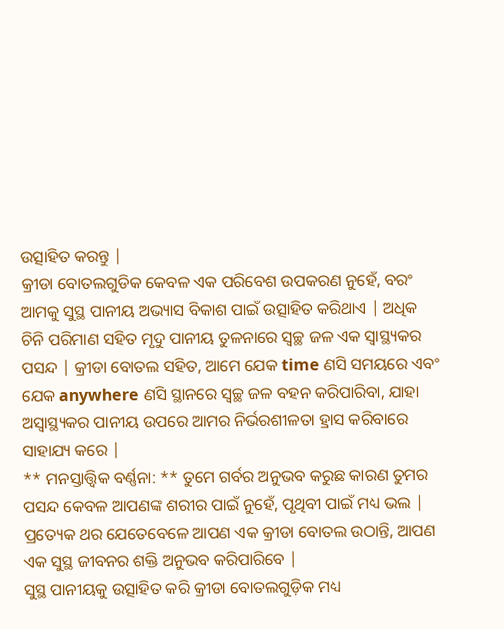ଉତ୍ସାହିତ କରନ୍ତୁ |
କ୍ରୀଡା ବୋତଲଗୁଡିକ କେବଳ ଏକ ପରିବେଶ ଉପକରଣ ନୁହେଁ, ବରଂ ଆମକୁ ସୁସ୍ଥ ପାନୀୟ ଅଭ୍ୟାସ ବିକାଶ ପାଇଁ ଉତ୍ସାହିତ କରିଥାଏ | ଅଧିକ ଚିନି ପରିମାଣ ସହିତ ମୃଦୁ ପାନୀୟ ତୁଳନାରେ ସ୍ୱଚ୍ଛ ଜଳ ଏକ ସ୍ୱାସ୍ଥ୍ୟକର ପସନ୍ଦ | କ୍ରୀଡା ବୋତଲ ସହିତ, ଆମେ ଯେକ time ଣସି ସମୟରେ ଏବଂ ଯେକ anywhere ଣସି ସ୍ଥାନରେ ସ୍ୱଚ୍ଛ ଜଳ ବହନ କରିପାରିବା, ଯାହା ଅସ୍ୱାସ୍ଥ୍ୟକର ପାନୀୟ ଉପରେ ଆମର ନିର୍ଭରଶୀଳତା ହ୍ରାସ କରିବାରେ ସାହାଯ୍ୟ କରେ |
** ମନସ୍ତାତ୍ତ୍ୱିକ ବର୍ଣ୍ଣନା: ** ତୁମେ ଗର୍ବର ଅନୁଭବ କରୁଛ କାରଣ ତୁମର ପସନ୍ଦ କେବଳ ଆପଣଙ୍କ ଶରୀର ପାଇଁ ନୁହେଁ, ପୃଥିବୀ ପାଇଁ ମଧ୍ୟ ଭଲ | ପ୍ରତ୍ୟେକ ଥର ଯେତେବେଳେ ଆପଣ ଏକ କ୍ରୀଡା ବୋତଲ ଉଠାନ୍ତି, ଆପଣ ଏକ ସୁସ୍ଥ ଜୀବନର ଶକ୍ତି ଅନୁଭବ କରିପାରିବେ |
ସୁସ୍ଥ ପାନୀୟକୁ ଉତ୍ସାହିତ କରି କ୍ରୀଡା ବୋତଲଗୁଡ଼ିକ ମଧ୍ୟ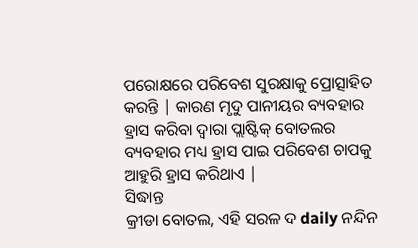ପରୋକ୍ଷରେ ପରିବେଶ ସୁରକ୍ଷାକୁ ପ୍ରୋତ୍ସାହିତ କରନ୍ତି | କାରଣ ମୃଦୁ ପାନୀୟର ବ୍ୟବହାର ହ୍ରାସ କରିବା ଦ୍ୱାରା ପ୍ଲାଷ୍ଟିକ୍ ବୋତଲର ବ୍ୟବହାର ମଧ୍ୟ ହ୍ରାସ ପାଇ ପରିବେଶ ଚାପକୁ ଆହୁରି ହ୍ରାସ କରିଥାଏ |
ସିଦ୍ଧାନ୍ତ
କ୍ରୀଡା ବୋତଲ, ଏହି ସରଳ ଦ daily ନନ୍ଦିନ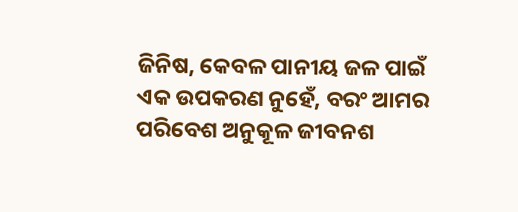ଜିନିଷ, କେବଳ ପାନୀୟ ଜଳ ପାଇଁ ଏକ ଉପକରଣ ନୁହେଁ, ବରଂ ଆମର ପରିବେଶ ଅନୁକୂଳ ଜୀବନଶ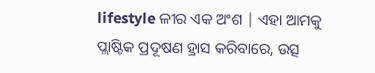lifestyle ଳୀର ଏକ ଅଂଶ | ଏହା ଆମକୁ ପ୍ଲାଷ୍ଟିକ ପ୍ରଦୂଷଣ ହ୍ରାସ କରିବାରେ, ଉତ୍ସ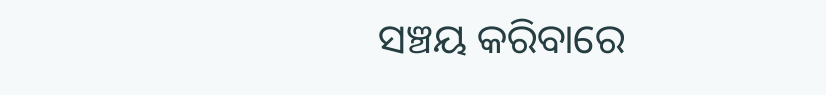ସଞ୍ଚୟ କରିବାରେ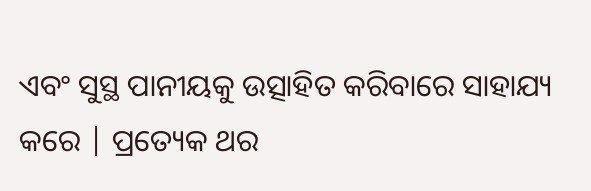ଏବଂ ସୁସ୍ଥ ପାନୀୟକୁ ଉତ୍ସାହିତ କରିବାରେ ସାହାଯ୍ୟ କରେ | ପ୍ରତ୍ୟେକ ଥର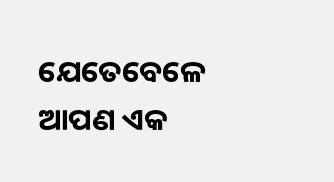ଯେତେବେଳେ ଆପଣ ଏକ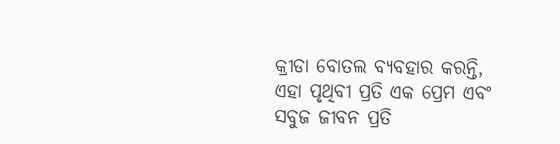କ୍ରୀଡା ବୋତଲ ବ୍ୟବହାର କରନ୍ତି, ଏହା ପୃଥିବୀ ପ୍ରତି ଏକ ପ୍ରେମ ଏବଂ ସବୁଜ ଜୀବନ ପ୍ରତି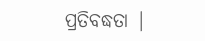ପ୍ରତିବଦ୍ଧତା |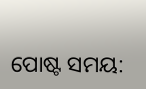ପୋଷ୍ଟ ସମୟ: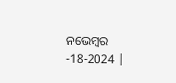ନଭେମ୍ବର -18-2024 |